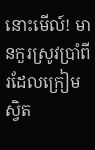នោះមើល៍! មានកួរស្រូវប្រាំពីរដែលក្រៀមស្វិត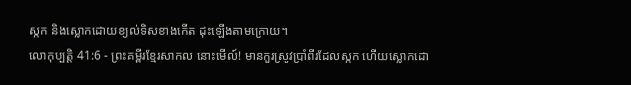ស្កក និងស្លោកដោយខ្យល់ទិសខាងកើត ដុះឡើងតាមក្រោយ។
លោកុប្បត្តិ 41:6 - ព្រះគម្ពីរខ្មែរសាកល នោះមើល៍! មានកួរស្រូវប្រាំពីរដែលស្កក ហើយស្លោកដោ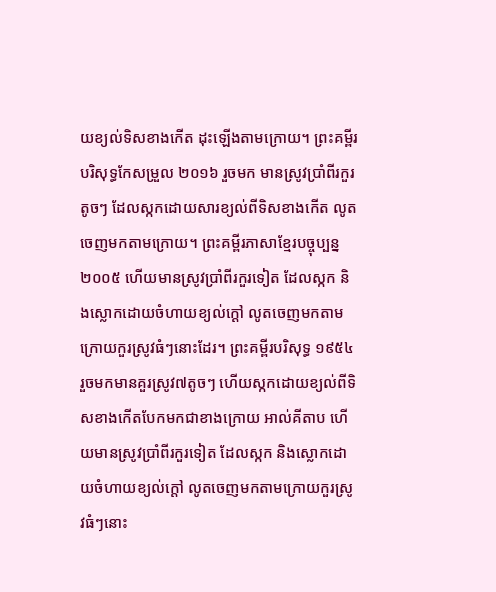យខ្យល់ទិសខាងកើត ដុះឡើងតាមក្រោយ។ ព្រះគម្ពីរបរិសុទ្ធកែសម្រួល ២០១៦ រួចមក មានស្រូវប្រាំពីរកួរតូចៗ ដែលស្កកដោយសារខ្យល់ពីទិសខាងកើត លូតចេញមកតាមក្រោយ។ ព្រះគម្ពីរភាសាខ្មែរបច្ចុប្បន្ន ២០០៥ ហើយមានស្រូវប្រាំពីរកួរទៀត ដែលស្កក និងស្លោកដោយចំហាយខ្យល់ក្ដៅ លូតចេញមកតាមក្រោយកួរស្រូវធំៗនោះដែរ។ ព្រះគម្ពីរបរិសុទ្ធ ១៩៥៤ រួចមកមានគួរស្រូវ៧តូចៗ ហើយស្កកដោយខ្យល់ពីទិសខាងកើតបែកមកជាខាងក្រោយ អាល់គីតាប ហើយមានស្រូវប្រាំពីរកួរទៀត ដែលស្កក និងស្លោកដោយចំហាយខ្យល់ក្តៅ លូតចេញមកតាមក្រោយកួរស្រូវធំៗនោះ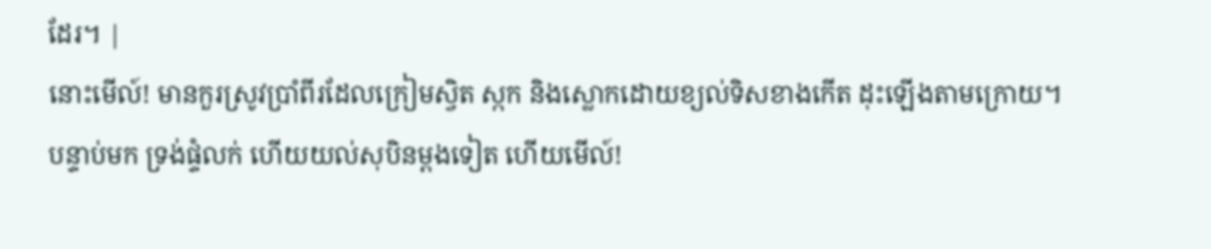ដែរ។ |
នោះមើល៍! មានកួរស្រូវប្រាំពីរដែលក្រៀមស្វិត ស្កក និងស្លោកដោយខ្យល់ទិសខាងកើត ដុះឡើងតាមក្រោយ។
បន្ទាប់មក ទ្រង់ផ្ទំលក់ ហើយយល់សុបិនម្ដងទៀត ហើយមើល៍!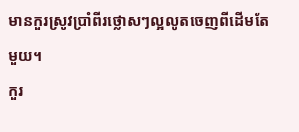មានកួរស្រូវប្រាំពីរថ្លោសៗល្អលូតចេញពីដើមតែមួយ។
កួរ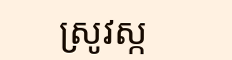ស្រូវស្ក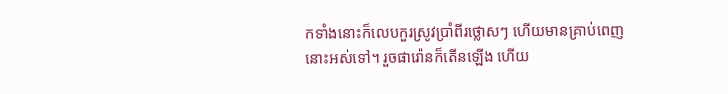កទាំងនោះក៏លេបកួរស្រូវប្រាំពីរថ្លោសៗ ហើយមានគ្រាប់ពេញនោះអស់ទៅ។ រួចផារ៉ោនក៏តើនឡើង ហើយ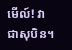មើល៍! វាជាសុបិន។